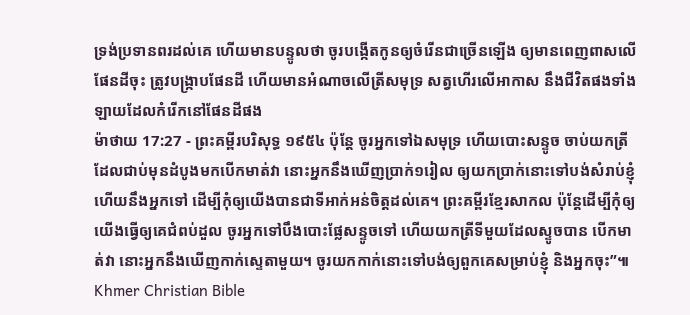ទ្រង់ប្រទានពរដល់គេ ហើយមានបន្ទូលថា ចូរបង្កើតកូនឲ្យចំរើនជាច្រើនឡើង ឲ្យមានពេញពាសលើផែនដីចុះ ត្រូវបង្ក្រាបផែនដី ហើយមានអំណាចលើត្រីសមុទ្រ សត្វហើរលើអាកាស នឹងជីវិតផងទាំងឡាយដែលកំរើកនៅផែនដីផង
ម៉ាថាយ 17:27 - ព្រះគម្ពីរបរិសុទ្ធ ១៩៥៤ ប៉ុន្តែ ចូរអ្នកទៅឯសមុទ្រ ហើយបោះសន្ទូច ចាប់យកត្រីដែលជាប់មុនដំបូងមកបើកមាត់វា នោះអ្នកនឹងឃើញប្រាក់១រៀល ឲ្យយកប្រាក់នោះទៅបង់សំរាប់ខ្ញុំ ហើយនឹងអ្នកទៅ ដើម្បីកុំឲ្យយើងបានជាទីអាក់អន់ចិត្តដល់គេ។ ព្រះគម្ពីរខ្មែរសាកល ប៉ុន្តែដើម្បីកុំឲ្យយើងធ្វើឲ្យគេជំពប់ដួល ចូរអ្នកទៅបឹងបោះផ្លែសន្ទូចទៅ ហើយយកត្រីទីមួយដែលស្ទូចបាន បើកមាត់វា នោះអ្នកនឹងឃើញកាក់ស្ទេតាមួយ។ ចូរយកកាក់នោះទៅបង់ឲ្យពួកគេសម្រាប់ខ្ញុំ និងអ្នកចុះ”៕ Khmer Christian Bible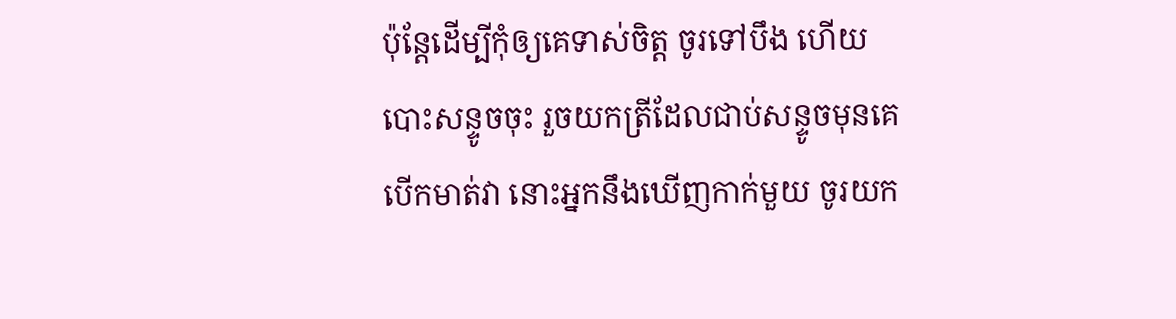ប៉ុន្ដែដើម្បីកុំឲ្យគេទាស់ចិត្ដ ចូរទៅបឹង ហើយបោះសន្ទូចចុះ រួចយកត្រីដែលជាប់សន្ទូចមុនគេ បើកមាត់វា នោះអ្នកនឹងឃើញកាក់មួយ ចូរយក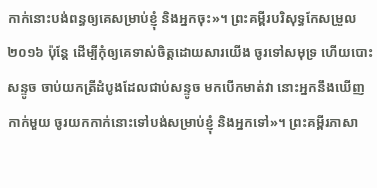កាក់នោះបង់ពន្ធឲ្យគេសម្រាប់ខ្ញុំ និងអ្នកចុះ»។ ព្រះគម្ពីរបរិសុទ្ធកែសម្រួល ២០១៦ ប៉ុន្តែ ដើម្បីកុំឲ្យគេទាស់ចិត្តដោយសារយើង ចូរទៅសមុទ្រ ហើយបោះសន្ទូច ចាប់យកត្រីដំបូងដែលជាប់សន្ទូច មកបើកមាត់វា នោះអ្នកនឹងឃើញកាក់មួយ ចូរយកកាក់នោះទៅបង់សម្រាប់ខ្ញុំ និងអ្នកទៅ»។ ព្រះគម្ពីរភាសា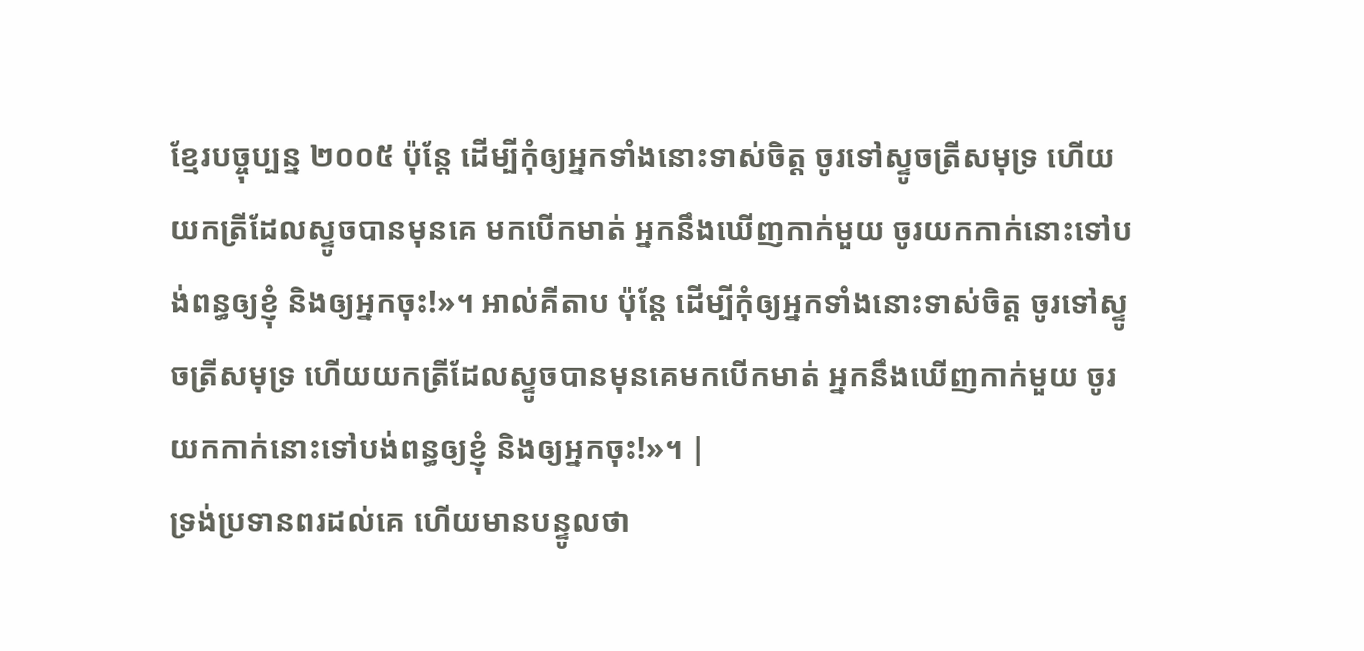ខ្មែរបច្ចុប្បន្ន ២០០៥ ប៉ុន្តែ ដើម្បីកុំឲ្យអ្នកទាំងនោះទាស់ចិត្ត ចូរទៅស្ទូចត្រីសមុទ្រ ហើយយកត្រីដែលស្ទូចបានមុនគេ មកបើកមាត់ អ្នកនឹងឃើញកាក់មួយ ចូរយកកាក់នោះទៅបង់ពន្ធឲ្យខ្ញុំ និងឲ្យអ្នកចុះ!»។ អាល់គីតាប ប៉ុន្ដែ ដើម្បីកុំឲ្យអ្នកទាំងនោះទាស់ចិត្ត ចូរទៅស្ទូចត្រីសមុទ្រ ហើយយកត្រីដែលស្ទូចបានមុនគេមកបើកមាត់ អ្នកនឹងឃើញកាក់មួយ ចូរយកកាក់នោះទៅបង់ពន្ធឲ្យខ្ញុំ និងឲ្យអ្នកចុះ!»។ |
ទ្រង់ប្រទានពរដល់គេ ហើយមានបន្ទូលថា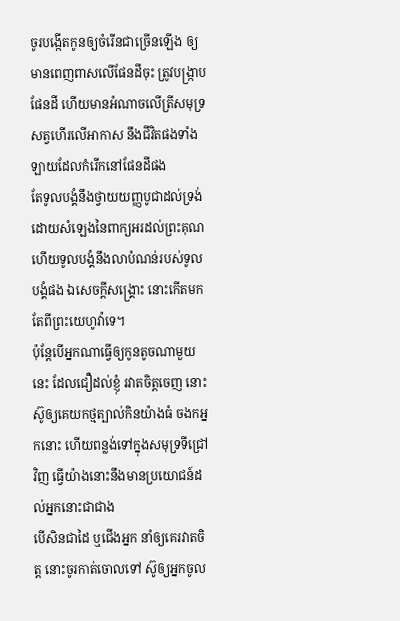ចូរបង្កើតកូនឲ្យចំរើនជាច្រើនឡើង ឲ្យមានពេញពាសលើផែនដីចុះ ត្រូវបង្ក្រាបផែនដី ហើយមានអំណាចលើត្រីសមុទ្រ សត្វហើរលើអាកាស នឹងជីវិតផងទាំងឡាយដែលកំរើកនៅផែនដីផង
តែទូលបង្គំនឹងថ្វាយយញ្ញបូជាដល់ទ្រង់ ដោយសំឡេងនៃពាក្យអរដល់ព្រះគុណ ហើយទូលបង្គំនឹងលាបំណន់របស់ទូលបង្គំផង ឯសេចក្ដីសង្គ្រោះ នោះកើតមកតែពីព្រះយេហូវ៉ាទេ។
ប៉ុន្តែបើអ្នកណាធ្វើឲ្យកូនតូចណាមួយនេះ ដែលជឿដល់ខ្ញុំ រវាតចិត្តចេញ នោះស៊ូឲ្យគេយកថ្មត្បាល់កិនយ៉ាងធំ ចងកអ្នកនោះ ហើយពន្លង់ទៅក្នុងសមុទ្រទីជ្រៅវិញ ធ្វើយ៉ាងនោះនឹងមានប្រយោជន៍ដល់អ្នកនោះជាជាង
បើសិនជាដៃ ឬជើងអ្នក នាំឲ្យគេរវាតចិត្ត នោះចូរកាត់ចោលទៅ ស៊ូឲ្យអ្នកចូល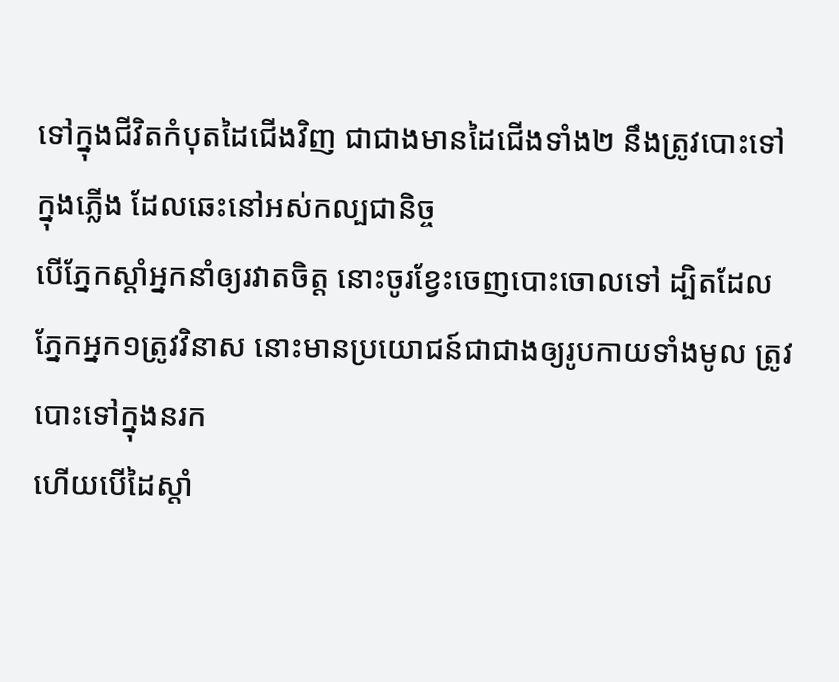ទៅក្នុងជីវិតកំបុតដៃជើងវិញ ជាជាងមានដៃជើងទាំង២ នឹងត្រូវបោះទៅក្នុងភ្លើង ដែលឆេះនៅអស់កល្បជានិច្ច
បើភ្នែកស្តាំអ្នកនាំឲ្យរវាតចិត្ត នោះចូរខ្វែះចេញបោះចោលទៅ ដ្បិតដែលភ្នែកអ្នក១ត្រូវវិនាស នោះមានប្រយោជន៍ជាជាងឲ្យរូបកាយទាំងមូល ត្រូវបោះទៅក្នុងនរក
ហើយបើដៃស្តាំ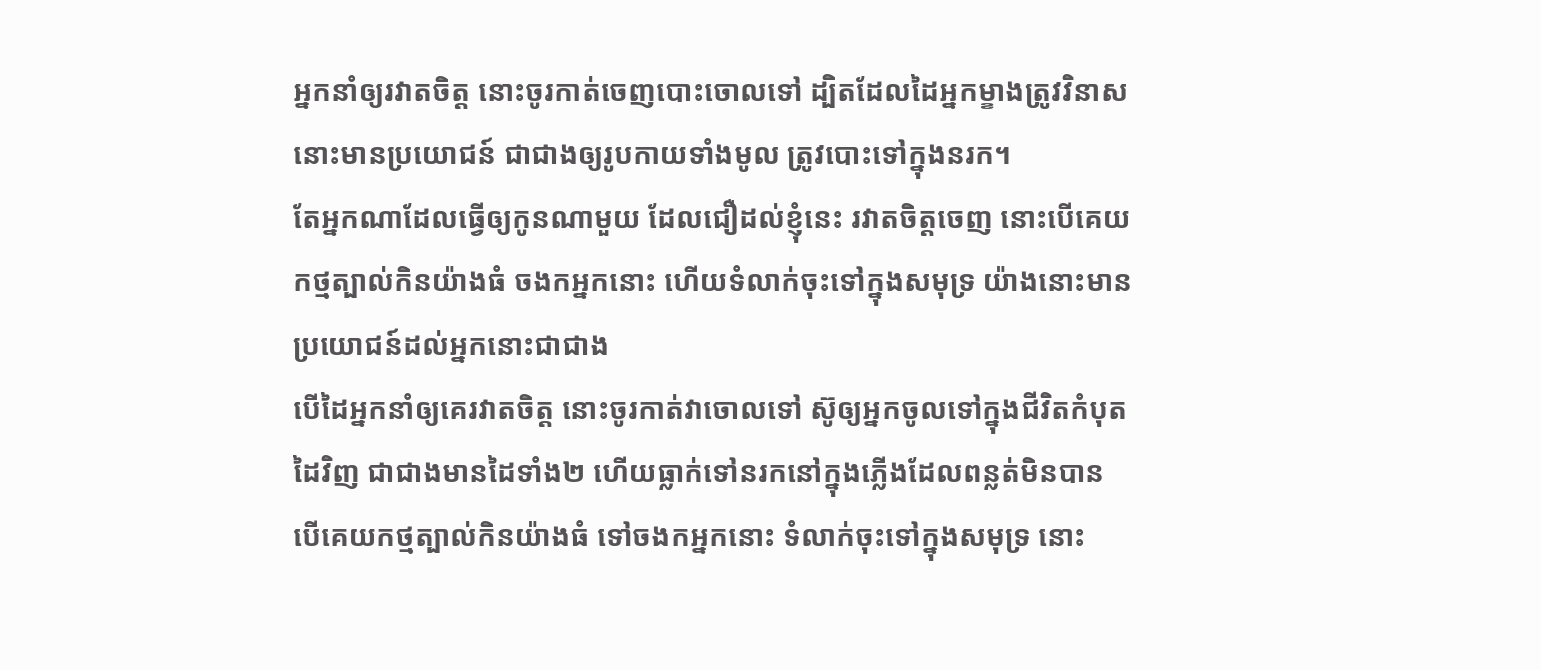អ្នកនាំឲ្យរវាតចិត្ត នោះចូរកាត់ចេញបោះចោលទៅ ដ្បិតដែលដៃអ្នកម្ខាងត្រូវវិនាស នោះមានប្រយោជន៍ ជាជាងឲ្យរូបកាយទាំងមូល ត្រូវបោះទៅក្នុងនរក។
តែអ្នកណាដែលធ្វើឲ្យកូនណាមួយ ដែលជឿដល់ខ្ញុំនេះ រវាតចិត្តចេញ នោះបើគេយកថ្មត្បាល់កិនយ៉ាងធំ ចងកអ្នកនោះ ហើយទំលាក់ចុះទៅក្នុងសមុទ្រ យ៉ាងនោះមានប្រយោជន៍ដល់អ្នកនោះជាជាង
បើដៃអ្នកនាំឲ្យគេរវាតចិត្ត នោះចូរកាត់វាចោលទៅ ស៊ូឲ្យអ្នកចូលទៅក្នុងជីវិតកំបុតដៃវិញ ជាជាងមានដៃទាំង២ ហើយធ្លាក់ទៅនរកនៅក្នុងភ្លើងដែលពន្លត់មិនបាន
បើគេយកថ្មត្បាល់កិនយ៉ាងធំ ទៅចងកអ្នកនោះ ទំលាក់ចុះទៅក្នុងសមុទ្រ នោះ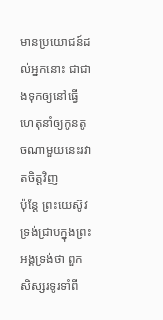មានប្រយោជន៍ដល់អ្នកនោះ ជាជាងទុកឲ្យនៅធ្វើហេតុនាំឲ្យកូនតូចណាមួយនេះរវាតចិត្តវិញ
ប៉ុន្តែ ព្រះយេស៊ូវទ្រង់ជ្រាបក្នុងព្រះអង្គទ្រង់ថា ពួកសិស្សរទូរទាំពី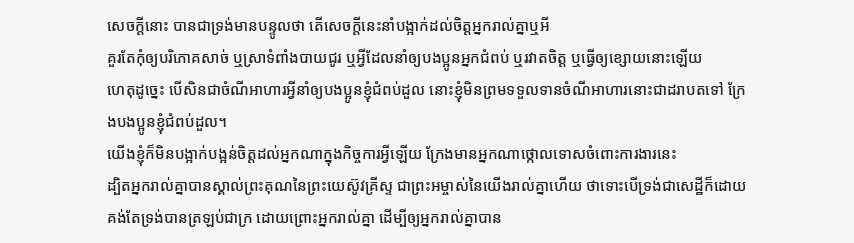សេចក្ដីនោះ បានជាទ្រង់មានបន្ទូលថា តើសេចក្ដីនេះនាំបង្អាក់ដល់ចិត្តអ្នករាល់គ្នាឬអី
គួរតែកុំឲ្យបរិភោគសាច់ ឬស្រាទំពាំងបាយជូរ ឬអ្វីដែលនាំឲ្យបងប្អូនអ្នកជំពប់ ឬរវាតចិត្ត ឬធ្វើឲ្យខ្សោយនោះឡើយ
ហេតុដូច្នេះ បើសិនជាចំណីអាហារអ្វីនាំឲ្យបងប្អូនខ្ញុំជំពប់ដួល នោះខ្ញុំមិនព្រមទទួលទានចំណីអាហារនោះជាដរាបតទៅ ក្រែងបងប្អូនខ្ញុំជំពប់ដួល។
យើងខ្ញុំក៏មិនបង្អាក់បង្អន់ចិត្តដល់អ្នកណាក្នុងកិច្ចការអ្វីឡើយ ក្រែងមានអ្នកណាថ្កោលទោសចំពោះការងារនេះ
ដ្បិតអ្នករាល់គ្នាបានស្គាល់ព្រះគុណនៃព្រះយេស៊ូវគ្រីស្ទ ជាព្រះអម្ចាស់នៃយើងរាល់គ្នាហើយ ថាទោះបើទ្រង់ជាសេដ្ឋីក៏ដោយ គង់តែទ្រង់បានត្រឡប់ជាក្រ ដោយព្រោះអ្នករាល់គ្នា ដើម្បីឲ្យអ្នករាល់គ្នាបាន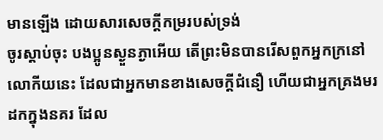មានឡើង ដោយសារសេចក្ដីកម្ររបស់ទ្រង់
ចូរស្តាប់ចុះ បងប្អូនស្ងួនភ្ងាអើយ តើព្រះមិនបានរើសពួកអ្នកក្រនៅលោកីយនេះ ដែលជាអ្នកមានខាងសេចក្ដីជំនឿ ហើយជាអ្នកគ្រងមរដកក្នុងនគរ ដែល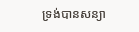ទ្រង់បានសន្យា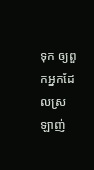ទុក ឲ្យពួកអ្នកដែលស្រឡាញ់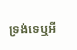ទ្រង់ទេឬអី